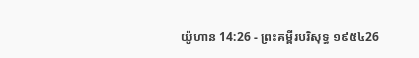យ៉ូហាន 14:26 - ព្រះគម្ពីរបរិសុទ្ធ ១៩៥៤26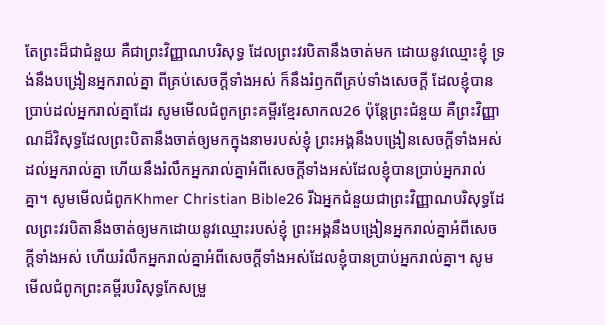តែព្រះដ៏ជាជំនួយ គឺជាព្រះវិញ្ញាណបរិសុទ្ធ ដែលព្រះវរបិតានឹងចាត់មក ដោយនូវឈ្មោះខ្ញុំ ទ្រង់នឹងបង្រៀនអ្នករាល់គ្នា ពីគ្រប់សេចក្ដីទាំងអស់ ក៏នឹងរំឭកពីគ្រប់ទាំងសេចក្ដី ដែលខ្ញុំបានប្រាប់ដល់អ្នករាល់គ្នាដែរ សូមមើលជំពូកព្រះគម្ពីរខ្មែរសាកល26 ប៉ុន្តែព្រះជំនួយ គឺព្រះវិញ្ញាណដ៏វិសុទ្ធដែលព្រះបិតានឹងចាត់ឲ្យមកក្នុងនាមរបស់ខ្ញុំ ព្រះអង្គនឹងបង្រៀនសេចក្ដីទាំងអស់ដល់អ្នករាល់គ្នា ហើយនឹងរំលឹកអ្នករាល់គ្នាអំពីសេចក្ដីទាំងអស់ដែលខ្ញុំបានប្រាប់អ្នករាល់គ្នា។ សូមមើលជំពូកKhmer Christian Bible26 រីឯអ្នកជំនួយជាព្រះវិញ្ញាណបរិសុទ្ធដែលព្រះវរបិតានឹងចាត់ឲ្យមកដោយនូវឈ្មោះរបស់ខ្ញុំ ព្រះអង្គនឹងបង្រៀនអ្នករាល់គ្នាអំពីសេចក្ដីទាំងអស់ ហើយរំលឹកអ្នករាល់គ្នាអំពីសេចក្ដីទាំងអស់ដែលខ្ញុំបានប្រាប់អ្នករាល់គ្នា។ សូមមើលជំពូកព្រះគម្ពីរបរិសុទ្ធកែសម្រួ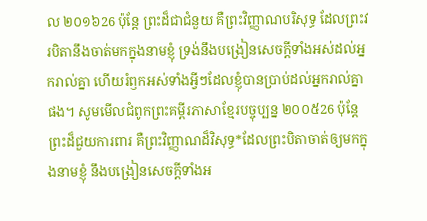ល ២០១៦26 ប៉ុន្តែ ព្រះដ៏ជាជំនួយ គឺព្រះវិញ្ញាណបរិសុទ្ធ ដែលព្រះវរបិតានឹងចាត់មកក្នុងនាមខ្ញុំ ទ្រង់នឹងបង្រៀនសេចក្ដីទាំងអស់ដល់អ្នករាល់គ្នា ហើយរំឭកអស់ទាំងអ្វីៗដែលខ្ញុំបានប្រាប់ដល់អ្នករាល់គ្នាផង។ សូមមើលជំពូកព្រះគម្ពីរភាសាខ្មែរបច្ចុប្បន្ន ២០០៥26 ប៉ុន្តែ ព្រះដ៏ជួយការពារ គឺព្រះវិញ្ញាណដ៏វិសុទ្ធ*ដែលព្រះបិតាចាត់ឲ្យមកក្នុងនាមខ្ញុំ នឹងបង្រៀនសេចក្ដីទាំងអ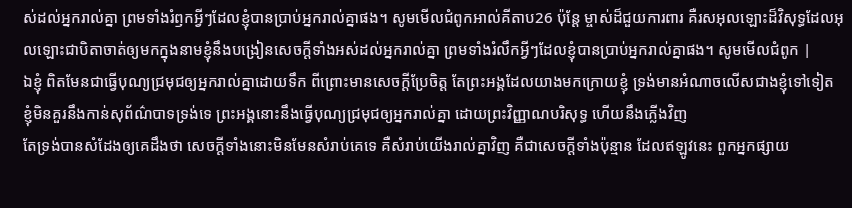ស់ដល់អ្នករាល់គ្នា ព្រមទាំងរំឭកអ្វីៗដែលខ្ញុំបានប្រាប់អ្នករាល់គ្នាផង។ សូមមើលជំពូកអាល់គីតាប26 ប៉ុន្ដែ ម្ចាស់ដ៏ជួយការពារ គឺរសអុលឡោះដ៏វិសុទ្ធដែលអុលឡោះជាបិតាចាត់ឲ្យមកក្នុងនាមខ្ញុំនឹងបង្រៀនសេចក្ដីទាំងអស់ដល់អ្នករាល់គ្នា ព្រមទាំងរំលឹកអ្វីៗដែលខ្ញុំបានប្រាប់អ្នករាល់គ្នាផង។ សូមមើលជំពូក |
ឯខ្ញុំ ពិតមែនជាធ្វើបុណ្យជ្រមុជឲ្យអ្នករាល់គ្នាដោយទឹក ពីព្រោះមានសេចក្ដីប្រែចិត្ត តែព្រះអង្គដែលយាងមកក្រោយខ្ញុំ ទ្រង់មានអំណាចលើសជាងខ្ញុំទៅទៀត ខ្ញុំមិនគួរនឹងកាន់សុព័ណ៌បាទទ្រង់ទេ ព្រះអង្គនោះនឹងធ្វើបុណ្យជ្រមុជឲ្យអ្នករាល់គ្នា ដោយព្រះវិញ្ញាណបរិសុទ្ធ ហើយនឹងភ្លើងវិញ
តែទ្រង់បានសំដែងឲ្យគេដឹងថា សេចក្ដីទាំងនោះមិនមែនសំរាប់គេទេ គឺសំរាប់យើងរាល់គ្នាវិញ គឺជាសេចក្ដីទាំងប៉ុន្មាន ដែលឥឡូវនេះ ពួកអ្នកផ្សាយ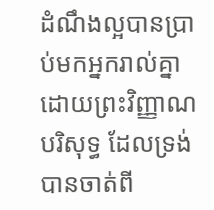ដំណឹងល្អបានប្រាប់មកអ្នករាល់គ្នា ដោយព្រះវិញ្ញាណបរិសុទ្ធ ដែលទ្រង់បានចាត់ពី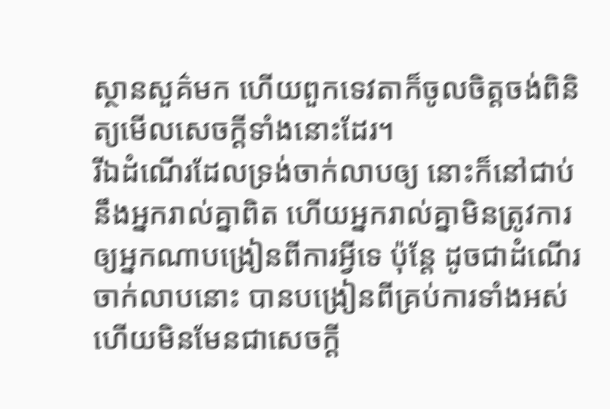ស្ថានសួគ៌មក ហើយពួកទេវតាក៏ចូលចិត្តចង់ពិនិត្យមើលសេចក្ដីទាំងនោះដែរ។
រីឯដំណើរដែលទ្រង់ចាក់លាបឲ្យ នោះក៏នៅជាប់នឹងអ្នករាល់គ្នាពិត ហើយអ្នករាល់គ្នាមិនត្រូវការ ឲ្យអ្នកណាបង្រៀនពីការអ្វីទេ ប៉ុន្តែ ដូចជាដំណើរចាក់លាបនោះ បានបង្រៀនពីគ្រប់ការទាំងអស់ ហើយមិនមែនជាសេចក្ដី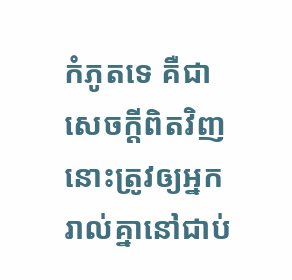កំភូតទេ គឺជាសេចក្ដីពិតវិញ នោះត្រូវឲ្យអ្នករាល់គ្នានៅជាប់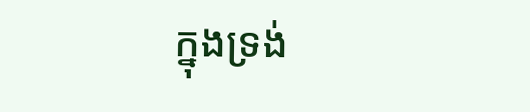ក្នុងទ្រង់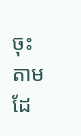ចុះ តាមដែ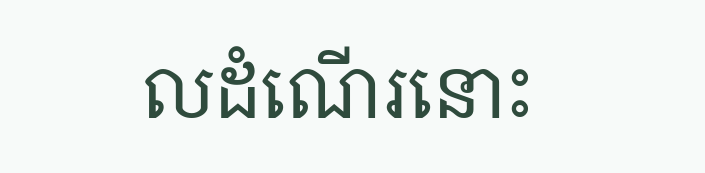លដំណើរនោះ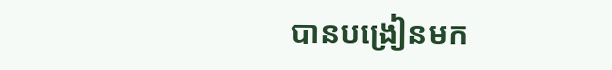បានបង្រៀនមក